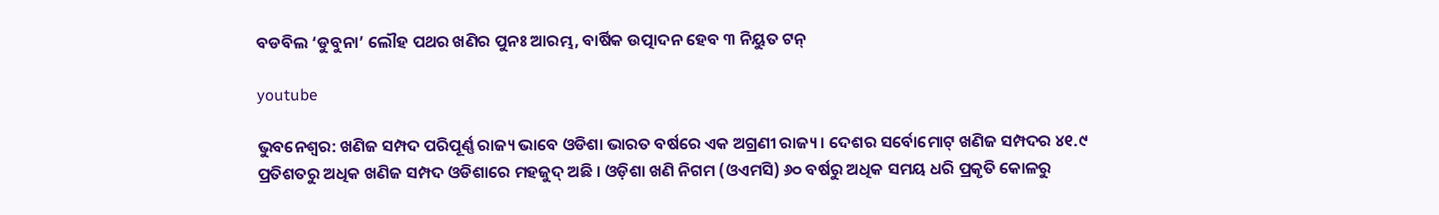ବଡବିଲ ‘ଡୁବୁନା’ ଲୌହ ପଥର ଖଣିର ପୁନଃ ଆରମ୍ଭ, ବାର୍ଷିକ ଉତ୍ପାଦନ ହେବ ୩ ନିୟୁତ ଟନ୍

youtube

ଭୁବନେଶ୍ୱର: ଖଣିଜ ସମ୍ପଦ ପରିପୂର୍ଣ୍ଣ ରାଜ୍ୟ ଭାବେ ଓଡିଶା ଭାରତ ବର୍ଷରେ ଏକ ଅଗ୍ରଣୀ ରାଜ୍ୟ । ଦେଶର ସର୍ବୋମୋଟ୍ ଖଣିଜ ସମ୍ପଦର ୪୧.୯ ପ୍ରତିଶତରୁ ଅଧିକ ଖଣିଜ ସମ୍ପଦ ଓଡିଶାରେ ମହଜୁଦ୍ ଅଛି । ଓଡ଼ିଶା ଖଣି ନିଗମ (ଓଏମସି) ୬୦ ବର୍ଷରୁ ଅଧିକ ସମୟ ଧରି ପ୍ରକୃତି କୋଳରୁ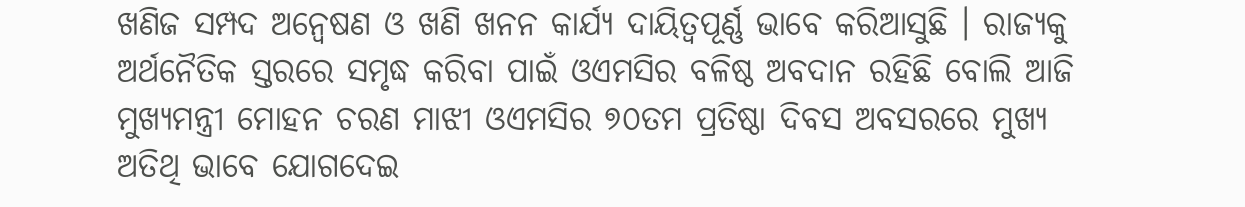ଖଣିଜ ସମ୍ପଦ ଅନ୍ୱେଷଣ ଓ ଖଣି ଖନନ କାର୍ଯ୍ୟ ଦାୟିତ୍ୱପୂର୍ଣ୍ଣ ଭାବେ କରିଆସୁଛି । ରାଜ୍ୟକୁ ଅର୍ଥନୈତିକ ସ୍ତରରେ ସମୃଦ୍ଧ କରିବା ପାଇଁ ଓଏମସିର ବଳିଷ୍ଠ ଅବଦାନ ରହିଛି ବୋଲି ଆଜି ମୁଖ୍ୟମନ୍ତ୍ରୀ ମୋହନ ଚରଣ ମାଝୀ ଓଏମସିର ୭୦ତମ ପ୍ରତିଷ୍ଠା ଦିବସ ଅବସରରେ ମୁଖ୍ୟ ଅତିଥି ଭାବେ ଯୋଗଦେଇ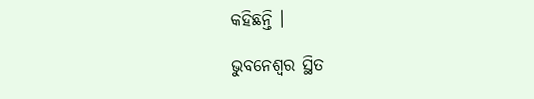କହିଛନ୍ତି ।

ଭୁବନେଶ୍ୱର ସ୍ଥିତ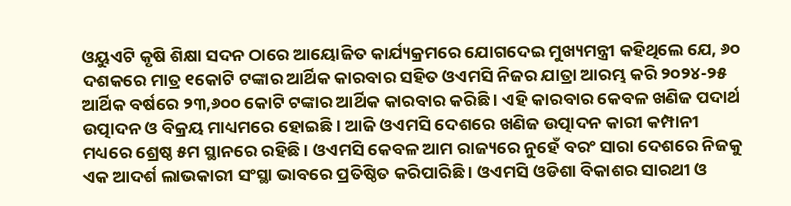ଓୟୁଏଟି କୃଷି ଶିକ୍ଷା ସଦନ ଠାରେ ଆୟୋଜିତ କାର୍ଯ୍ୟକ୍ରମରେ ଯୋଗଦେଇ ମୁଖ୍ୟମନ୍ତ୍ରୀ କହିଥିଲେ ଯେ, ୬୦ ଦଶକରେ ମାତ୍ର ୧କୋଟି ଟଙ୍କାର ଆର୍ଥିକ କାରବାର ସହିତ ଓଏମସି ନିଜର ଯାତ୍ରା ଆରମ୍ଭ କରି ୨୦୨୪-୨୫ ଆର୍ଥିକ ବର୍ଷରେ ୨୩,୬୦୦ କୋଟି ଟଙ୍କାର ଆର୍ଥିକ କାରବାର କରିଛି । ଏହି କାରବାର କେବଳ ଖଣିଜ ପଦାର୍ଥ ଉତ୍ପାଦନ ଓ ବିକ୍ରୟ ମାଧ୍ୟମରେ ହୋଇଛି । ଆଜି ଓଏମସି ଦେଶରେ ଖଣିଜ ଉତ୍ପାଦନ କାରୀ କମ୍ପାନୀ ମଧ୍ୟରେ ଶ୍ରେଷ୍ଠ ୫ମ ସ୍ଥାନରେ ରହିଛି । ଓଏମସି କେବଳ ଆମ ରାଜ୍ୟରେ ନୁହେଁ ବରଂ ସାରା ଦେଶରେ ନିଜକୁ ଏକ ଆଦର୍ଶ ଲାଭକାରୀ ସଂସ୍ଥା ଭାବରେ ପ୍ରତିଷ୍ଠିତ କରିପାରିଛି । ଓଏମସି ଓଡିଶା ବିକାଶର ସାରଥୀ ଓ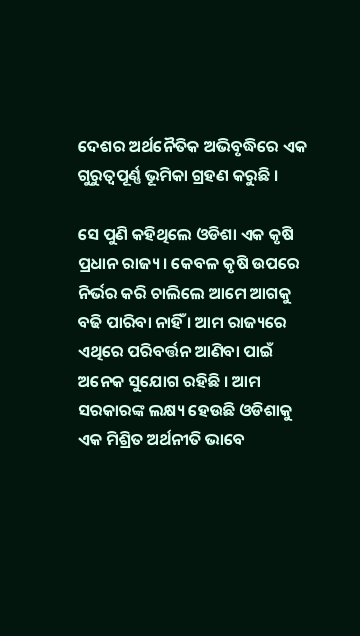ଦେଶର ଅର୍ଥନୈତିକ ଅଭିବୃଦ୍ଧିରେ ଏକ ଗୁରୁତ୍ୱପୂର୍ଣ୍ଣ ଭୂମିକା ଗ୍ରହଣ କରୁଛି ।

ସେ ପୁଣି କହିଥିଲେ ଓଡିଶା ଏକ କୃଷି ପ୍ରଧାନ ରାଜ୍ୟ । କେବଳ କୃଷି ଉପରେ ନିର୍ଭର କରି ଚାଲିଲେ ଆମେ ଆଗକୁ ବଢି ପାରିବା ନାହିଁ । ଆମ ରାଜ୍ୟରେ ଏଥିରେ ପରିବର୍ତ୍ତନ ଆଣିବା ପାଇଁ ଅନେକ ସୁଯୋଗ ରହିଛି । ଆମ ସରକାରଙ୍କ ଲକ୍ଷ୍ୟ ହେଉଛି ଓଡିଶାକୁ ଏକ ମିଶ୍ରିତ ଅର୍ଥନୀତି ଭାବେ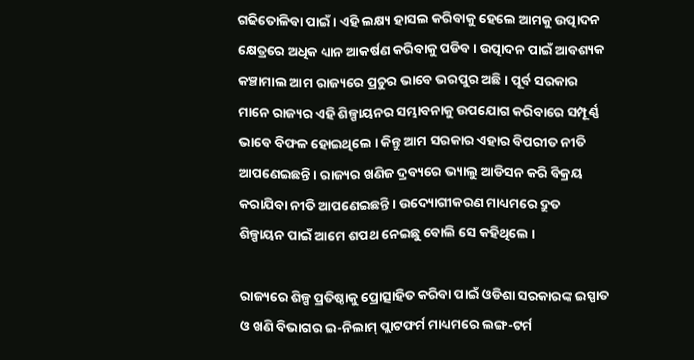ଗଢିତୋଳିବା ପାଇଁ । ଏହି ଲକ୍ଷ୍ୟ ହାସଲ କରିବାକୁ ହେଲେ ଆମକୁ ଉତ୍ପାଦନ କ୍ଷେତ୍ରରେ ଅଧିକ ଧ୍ୟାନ ଆକର୍ଷଣ କରିବାକୁ ପଡିବ । ଉତ୍ପାଦନ ପାଇଁ ଆବଶ୍ୟକ କଞ୍ଚାମାଲ ଆମ ରାଜ୍ୟରେ ପ୍ରଚୁର ଭାବେ ଭରପୁର ଅଛି । ପୂର୍ବ ସରକାର ମାନେ ରାଜ୍ୟର ଏହି ଶିଳ୍ପାୟନର ସମ୍ଭାବନାକୁ ଉପଯୋଗ କରିବାରେ ସମ୍ପୂର୍ଣ୍ଣ ଭାବେ ବିଫଳ ହୋଇଥିଲେ । କିନ୍ତୁ ଆମ ସରକାର ଏହାର ବିପରୀତ ନୀତି ଆପଣେଇଛନ୍ତି । ରାଜ୍ୟର ଖଣିଜ ଦ୍ରବ୍ୟରେ ଭ୍ୟାଲୁ ଆଡିସନ କରି ବିକ୍ରୟ କରାଯିବା ନୀତି ଆପଣେଇଛନ୍ତି । ଉଦ୍ୟୋଗୀକରଣ ମାଧ୍ୟମରେ ଦ୍ରୁତ ଶିଳ୍ପାୟନ ପାଇଁ ଆମେ ଶପଥ ନେଇଛୁ ବୋଲି ସେ କହିଥିଲେ ।

ରାଜ୍ୟରେ ଶିଳ୍ପ ପ୍ରତିଷ୍ଠାକୁ ପ୍ରୋତ୍ସାହିତ କରିବା ପାଇଁ ଓଡିଶା ସରକାରଙ୍କ ଇସ୍ପାତ ଓ ଖଣି ବିଭାଗର ଇ-ନିଲାମ୍ ପ୍ଲାଟଫର୍ମ ମାଧ୍ୟମରେ ଲଙ୍ଗ-ଟର୍ମ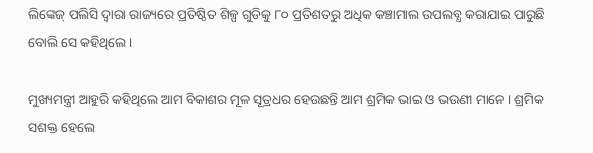ଲିଙ୍କେଜ୍ ପଲିସି ଦ୍ୱାରା ରାଜ୍ୟରେ ପ୍ରତିଷ୍ଠିତ ଶିଳ୍ପ ଗୁଡିକୁ ୮୦ ପ୍ରତିଶତରୁ ଅଧିକ କଞ୍ଚାମାଲ ଉପଲବ୍ଧ କରାଯାଇ ପାରୁଛି ବୋଲି ସେ କହିଥିଲେ ।

ମୁଖ୍ୟମନ୍ତ୍ରୀ ଆହୁରି କହିଥିଲେ ଆମ ବିକାଶର ମୂଳ ସୂତ୍ରଧର ହେଉଛନ୍ତି ଆମ ଶ୍ରମିକ ଭାଇ ଓ ଭଉଣୀ ମାନେ । ଶ୍ରମିକ ସଶକ୍ତ ହେଲେ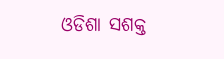ଓଡିଶା ସଶକ୍ତ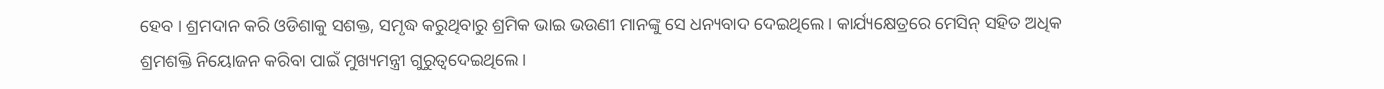ହେବ । ଶ୍ରମଦାନ କରି ଓଡିଶାକୁ ସଶକ୍ତ, ସମୃଦ୍ଧ କରୁଥିବାରୁ ଶ୍ରମିକ ଭାଇ ଭଉଣୀ ମାନଙ୍କୁ ସେ ଧନ୍ୟବାଦ ଦେଇଥିଲେ। କାର୍ଯ୍ୟକ୍ଷେତ୍ରରେ ମେସିନ୍ ସହିତ ଅଧିକ ଶ୍ରମଶକ୍ତି ନିୟୋଜନ କରିବା ପାଇଁ ମୁଖ୍ୟମନ୍ତ୍ରୀ ଗୁରୁତ୍ୱଦେଇଥିଲେ ।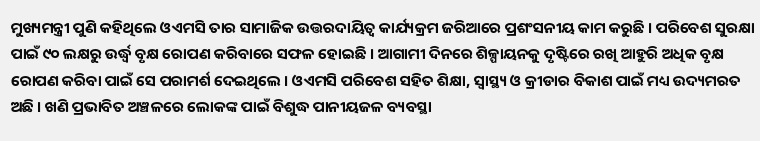ମୁଖ୍ୟମନ୍ତ୍ରୀ ପୁଣି କହିଥିଲେ ଓଏମସି ତାର ସାମାଜିକ ଉତ୍ତରଦାୟିତ୍ବ କାର୍ଯ୍ୟକ୍ରମ ଜରିଆରେ ପ୍ରଶଂସନୀୟ କାମ କରୁଛି । ପରିବେଶ ସୁରକ୍ଷା ପାଇଁ ୯୦ ଲକ୍ଷରୁ ଉର୍ଦ୍ଧ୍ୱ ବୃକ୍ଷ ରୋପଣ କରିବାରେ ସଫଳ ହୋଇଛି । ଆଗାମୀ ଦିନରେ ଶିଳ୍ପାୟନକୁ ଦୃଷ୍ଟିରେ ରଖି ଆହୁରି ଅଧିକ ବୃକ୍ଷ ରୋପଣ କରିବା ପାଇଁ ସେ ପରାମର୍ଶ ଦେଇଥିଲେ । ଓଏମସି ପରିବେଶ ସହିତ ଶିକ୍ଷା, ସ୍ୱାସ୍ଥ୍ୟ ଓ କ୍ରୀଡାର ବିକାଶ ପାଇଁ ମଧ୍ୟ ଉଦ୍ୟମରତ ଅଛି । ଖଣି ପ୍ରଭାବିତ ଅଞ୍ଚଳରେ ଲୋକଙ୍କ ପାଇଁ ବିଶୁଦ୍ଧ ପାନୀୟଜଳ ବ୍ୟବସ୍ଥା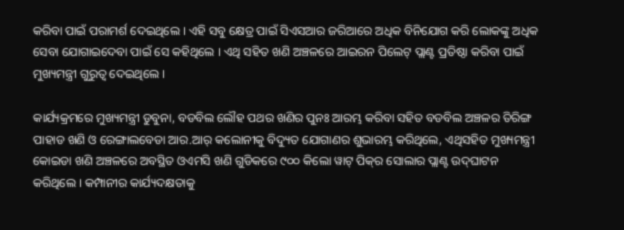କରିବା ପାଇଁ ପରାମର୍ଶ ଦେଇଥିଲେ । ଏହି ସବୁ କ୍ଷେତ୍ର ପାଇଁ ସିଏସଆର ଜରିଆରେ ଅଧିକ ବିନିଯୋଗ କରି ଲୋକଙ୍କୁ ଅଧିକ ସେବା ଯୋଗାଇଦେବା ପାଇଁ ସେ କହିଥିଲେ । ଏଥି ସହିତ ଖଣି ଅଞ୍ଚଳରେ ଆଇରନ ପିଲେଟ୍ ପ୍ଲାଣ୍ଟ ପ୍ରତିଷ୍ଠା କରିବା ପାଇଁ ମୁଖ୍ୟମନ୍ତ୍ରୀ ଗୁରୁତ୍ୱ ଦେଇଥିଲେ ।

କାର୍ଯ୍ୟକ୍ରମରେ ମୁଖ୍ୟମନ୍ତ୍ରୀ ଡୁବୁନା, ବଡବିଲ ଲୌହ ପଥର ଖଣିର ପୁନଃ ଆରମ୍ଭ କରିବା ସହିତ ବଡବିଲ ଅଞ୍ଚଳର ତିରିଙ୍ଗ ପାହାଡ ଖଣି ଓ ରେଙ୍ଗାଲବେଡା ଆର.ଆର୍ କଲୋନୀକୁ ବିଦ୍ୟୁତ ଯୋଗାଣର ଶୁଭାରମ୍ଭ କରିଥିଲେ, ଏଥିସହିତ ମୁଖ୍ୟମନ୍ତ୍ରୀ କୋଇଡା ଖଣି ଅଞ୍ଚଳରେ ଅବସ୍ଥିତ ଓଏମସି ଖଣି ଗୁଡିକରେ ୯୦୦ କିଲୋ ୱାଟ୍ ପିକ୍‌ର ସୋଲାର ପ୍ଲାଣ୍ଟ ଉଦ୍‌ଘାଟନ କରିଥିଲେ । କମ୍ପାନୀର କାର୍ଯ୍ୟଦକ୍ଷତାକୁ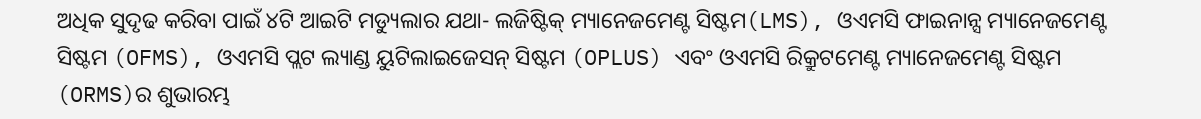ଅଧିକ ସୁଦୃଢ କରିବା ପାଇଁ ୪ଟି ଆଇଟି ମଡ୍ୟୁଲାର ଯଥା- ଲଜିଷ୍ଟିକ୍ ମ୍ୟାନେଜମେଣ୍ଟ ସିଷ୍ଟମ(LMS), ଓଏମସି ଫାଇନାନ୍ସ ମ୍ୟାନେଜମେଣ୍ଟ ସିଷ୍ଟମ (OFMS), ଓଏମସି ପ୍ଲଟ ଲ୍ୟାଣ୍ଡ ୟୁଟିଲାଇଜେସନ୍ ସିଷ୍ଟମ (OPLUS) ଏବଂ ଓଏମସି ରିକ୍ରୁଟମେଣ୍ଟ ମ୍ୟାନେଜମେଣ୍ଟ ସିଷ୍ଟମ (ORMS)ର ଶୁଭାରମ୍ଭ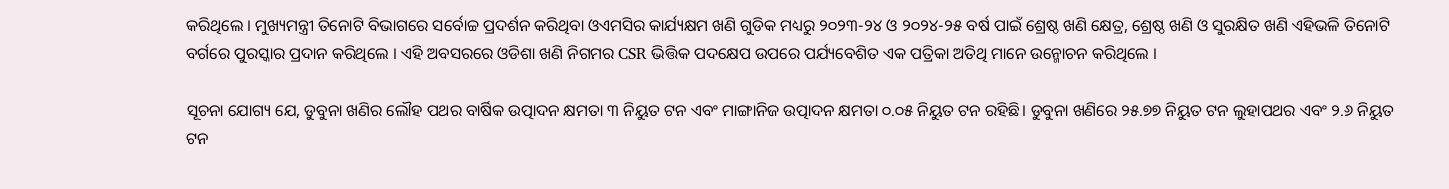କରିଥିଲେ । ମୁଖ୍ୟମନ୍ତ୍ରୀ ତିନୋଟି ବିଭାଗରେ ସର୍ବୋଚ୍ଚ ପ୍ରଦର୍ଶନ କରିଥିବା ଓଏମସିର କାର୍ଯ୍ୟକ୍ଷମ ଖଣି ଗୁଡିକ ମଧ୍ୟରୁ ୨୦୨୩-୨୪ ଓ ୨୦୨୪-୨୫ ବର୍ଷ ପାଇଁ ଶ୍ରେଷ୍ଠ ଖଣି କ୍ଷେତ୍ର, ଶ୍ରେଷ୍ଠ ଖଣି ଓ ସୁରକ୍ଷିତ ଖଣି ଏହିଭଳି ତିନୋଟି ବର୍ଗରେ ପୁରସ୍କାର ପ୍ରଦାନ କରିଥିଲେ । ଏହି ଅବସରରେ ଓଡିଶା ଖଣି ନିଗମର CSR ଭିତ୍ତିକ ପଦକ୍ଷେପ ଉପରେ ପର୍ଯ୍ୟବେଶିତ ଏକ ପତ୍ରିକା ଅତିଥି ମାନେ ଉନ୍ମୋଚନ କରିଥିଲେ ।

ସୂଚନା ଯୋଗ୍ୟ ଯେ, ଡୁବୁନା ଖଣିର ଲୌହ ପଥର ବାର୍ଷିକ ଉତ୍ପାଦନ କ୍ଷମତା ୩ ନିୟୁତ ଟନ ଏବଂ ମାଙ୍ଗାନିଜ ଉତ୍ପାଦନ କ୍ଷମତା ୦.୦୫ ନିୟୁତ ଟନ ରହିଛି। ଡୁବୁନା ଖଣିରେ ୨୫.୭୭ ନିୟୁତ ଟନ ଲୁହାପଥର ଏବଂ ୨.୬ ନିୟୁତ ଟନ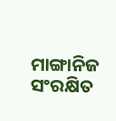ମାଙ୍ଗାନିଜ ସଂରକ୍ଷିତ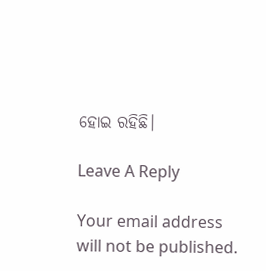ହୋଇ ରହିଛି।

Leave A Reply

Your email address will not be published.